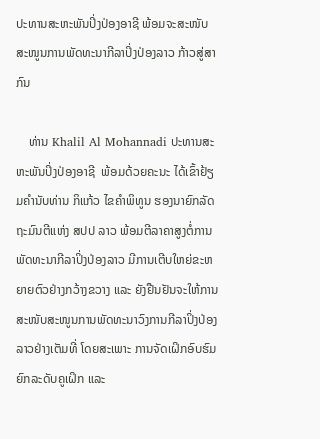ປະທານສະຫະພັນປິ່ງປ່ອງອາຊີ ພ້ອມຈະສະໜັບສະໜູນການພັດທະນາກີລາປິ່ງປ່ອງລາວ ກ້າວສູ່ສາກົນ

    ທ່ານ Khalil Al Mohannadi ປະທານສະຫະພັນປິ່ງປ່ອງອາຊີ  ພ້ອມດ້ວຍຄະນະ ໄດ້ເຂົ້າຢ້ຽມຄໍານັບທ່ານ ກິແກ້ວ ໄຂຄຳພິທູນ ຮອງນາຍົກລັດຖະມົນຕີແຫ່ງ ສປປ ລາວ ພ້ອມຕີລາຄາສູງຕໍ່ການພັດທະນາກີລາປິ່ງປ່ອງລາວ ມີການເຕີບໃຫຍ່ຂະຫຍາຍຕົວຢ່າງກວ້າງຂວາງ ແລະ ຍັງຢືນຢັນຈະໃຫ້ການສະໜັບສະໜູນການພັດທະນາວົງການກີລາປິ່ງປ່ອງລາວຢ່າງເຕັມທີ່ ໂດຍສະເພາະ ການຈັດເຝິກອົບຮົມຍົກລະດັບຄູເຝິກ ແລະ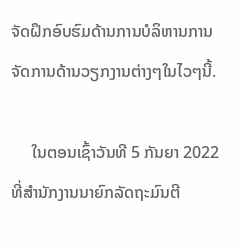ຈັດຝຶກອົບຮົມດ້ານການບໍລິຫານການຈັດການດ້ານວຽກງານຕ່າງໆໃນໄວໆນີ້.

     ໃນຕອນເຊົ້າວັນທີ 5 ກັນຍາ 2022 ທີ່ສໍານັກງານນາຍົກລັດຖະມົນຕີ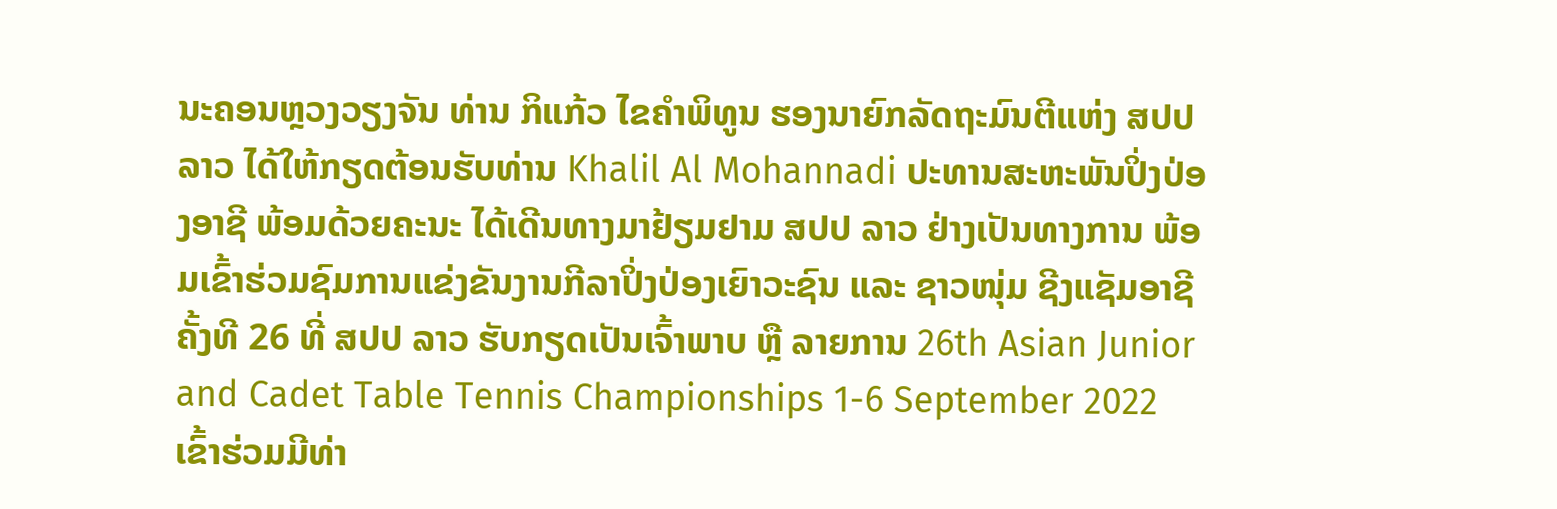ນະຄອນຫຼວງວຽງຈັນ ທ່ານ ກິແກ້ວ ໄຂຄຳພິທູນ ຮອງນາຍົກລັດຖະມົນຕີແຫ່ງ ສປປ ລາວ ໄດ້ໃຫ້ກຽດຕ້ອນຮັບທ່ານ Khalil Al Mohannadi ປະທານສະຫະພັນປິ່ງປ່ອງອາຊີ ພ້ອມດ້ວຍຄະນະ ໄດ້ເດີນທາງມາຢ້ຽມຢາມ ສປປ ລາວ ຢ່າງເປັນທາງການ ພ້ອມເຂົ້າຮ່ວມຊົມການແຂ່ງຂັນງານກີລາປິ່ງປ່ອງເຍົາວະຊົນ ແລະ ຊາວໜຸ່ມ ຊີງແຊັມອາຊີ ຄັ້ງທີ 26 ທີ່ ສປປ ລາວ ຮັບກຽດເປັນເຈົ້າພາບ ຫຼື ລາຍການ 26th Asian Junior and Cadet Table Tennis Championships 1-6 September 2022 ເຂົ້າຮ່ວມມີທ່າ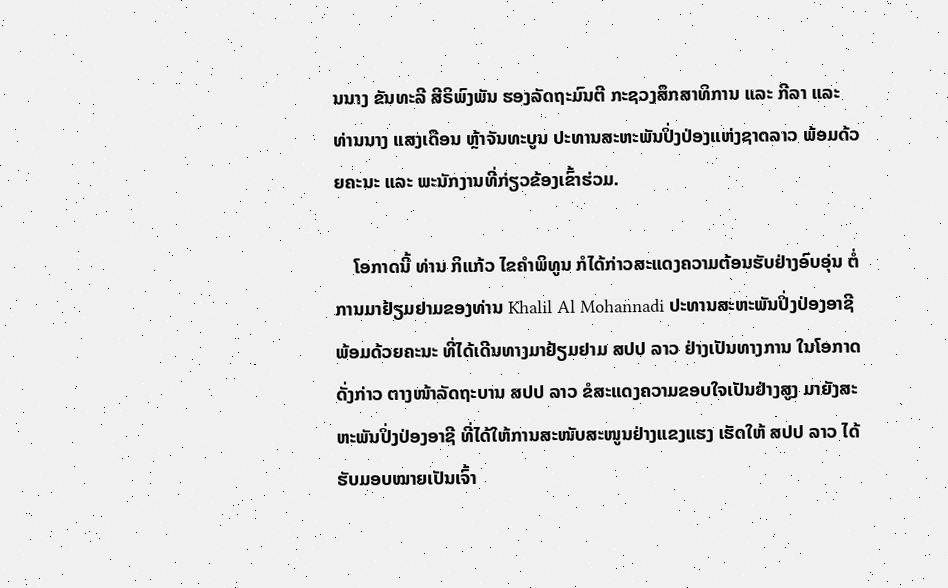ນນາງ ຂັນທະລີ ສີຣິພົງພັນ ຮອງລັດຖະມົນຕີ ກະຊວງສຶກສາທິການ ແລະ ກີລາ ແລະ ທ່ານນາງ ແສງເດືອນ ຫຼ້າຈັນທະບູນ ປະທານສະຫະພັນປິ່ງປ່ອງແຫ່ງຊາດລາວ ພ້ອມດ້ວຍຄະນະ ແລະ ພະນັກງານທີ່ກ່ຽວຂ້ອງເຂົ້າຮ່ວມ.

    ໂອກາດນີ້ ທ່ານ ກິແກ້ວ ໄຂຄຳພິທູນ ກໍໄດ້ກ່າວສະແດງຄວາມຕ້ອນຮັບຢ່າງອົບອຸ່ນ ຕໍ່ການມາຢ້ຽມຢາມຂອງທ່ານ Khalil Al Mohannadi ປະທານສະຫະພັນປິ່ງປ່ອງອາຊີ ພ້ອມດ້ວຍຄະນະ ທີ່ໄດ້ເດີນທາງມາຢ້ຽມຢາມ ສປປ ລາວ ຢ່າງເປັນທາງການ ໃນໂອກາດດັ່ງກ່າວ ຕາງໜ້າລັດຖະບານ ສປປ ລາວ ຂໍສະແດງຄວາມຂອບໃຈເປັນຢ່າງສູງ ມາຍັງສະຫະພັນປິ່ງປ່ອງອາຊີ ທີ່ໄດ້ໃຫ້ການສະໜັບສະໜູນຢ່າງແຂງແຮງ ເຮັດໃຫ້ ສປປ ລາວ ໄດ້ຮັບມອບໝາຍເປັນເຈົ້າ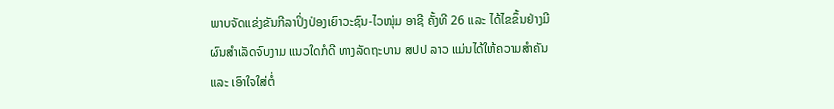ພາບຈັດແຂ່ງຂັນກີລາປິ່ງປ່ອງເຍົາວະຊົນ-ໄວໜຸ່ມ ອາຊີ ຄັ້ງທີ 26 ແລະ ໄດ້ໄຂຂຶ້ນຢ່າງມີຜົນສຳເລັດຈົບງາມ ແນວໃດກໍດີ ທາງລັດຖະບານ ສປປ ລາວ ແມ່ນໄດ້ໃຫ້ຄວາມສຳຄັນ ແລະ ເອົາໃຈໃສ່ຕໍ່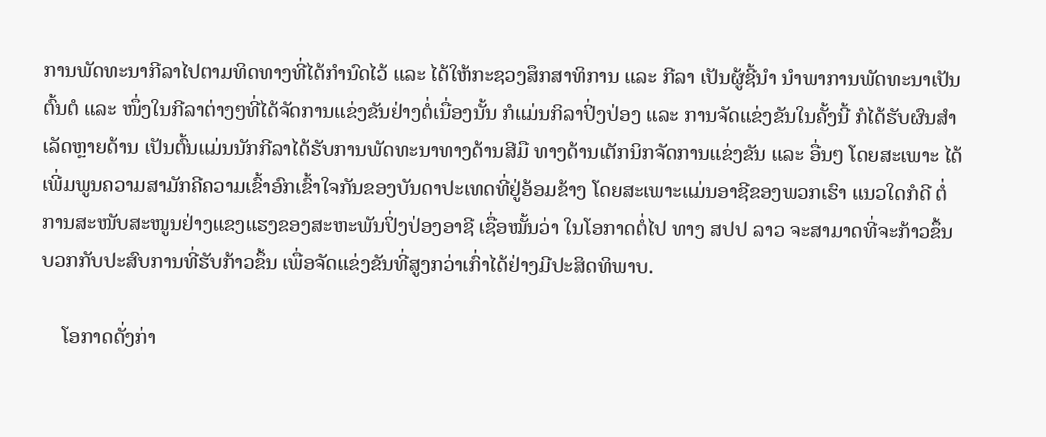ການພັດທະນາກີລາໄປຕາມທິດທາງທີ່ໄດ້ກຳນົດໄວ້ ແລະ ໄດ້ໃຫ້ກະຊວງສຶກສາທິການ ແລະ ກີລາ ເປັນຜູ້ຊີ້ນໍາ ນຳພາການພັດທະນາເປັນຕົ້ນຕໍ ແລະ ໜຶ່ງໃນກີລາຕ່າງໆທີ່ໄດ້ຈັດການແຂ່ງຂັນຢ່າງຕໍ່ເນື່ອງນັ້ນ ກໍແມ່ນກິລາປິ່ງປ່ອງ ແລະ ການຈັດແຂ່ງຂັນໃນຄັ້ງນີ້ ກໍໄດ້ຮັບຜົນສຳເລັດຫຼາຍດ້ານ ເປັນຕົ້ນແມ່ນນັກກີລາໄດ້ຮັບການພັດທະນາທາງດ້ານສີມື ທາງດ້ານເຕັກນິກຈັດການແຂ່ງຂັນ ແລະ ອື່ນໆ ໂດຍສະເພາະ ໄດ້ເພີ່ມພູນຄວາມສາມັກຄີຄວາມເຂົ້າອົກເຂົ້າໃຈກັນຂອງບັນດາປະເທດທີ່ຢູ່ອ້ອມຂ້າງ ໂດຍສະເພາະແມ່ນອາຊີຂອງພວກເຮົາ ແນວໃດກໍດີ ຕໍ່ການສະໜັບສະໜູນຢ່າງແຂງແຮງຂອງສະຫະພັນປິ່ງປ່ອງອາຊີ ເຊື່ອໝັ້ນວ່າ ໃນໂອກາດຕໍ່ໄປ ທາງ ສປປ ລາວ ຈະສາມາດທີ່ຈະກ້າວຂຶ້ນບວກກັບປະສົບການທີ່ຮັບກ້າວຂຶ້ນ ເພື່ອຈັດແຂ່ງຂັນທີ່ສູງກວ່າເກົ່າໄດ້ຢ່າງມີປະສິດທິພາບ.

    ໂອກາດດັ່ງກ່າ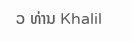ວ ທ່ານ Khalil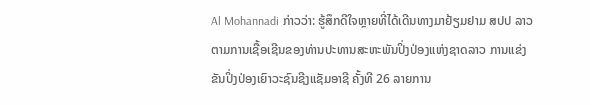Al Mohannadi ກ່າວວ່າ: ຮູ້ສຶກດີໃຈຫຼາຍທີ່ໄດ້ເດີນທາງມາຢ້ຽມຢາມ ສປປ ລາວ ຕາມການເຊື້ອເຊີນຂອງທ່ານປະທານສະຫະພັນປິ່ງປ່ອງແຫ່ງຊາດລາວ ການແຂ່ງຂັນປິ່ງປ່ອງເຍົາວະຊົນຊີງແຊັມອາຊີ ຄັ້ງທີ 26 ລາຍການ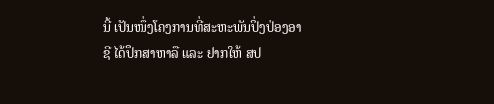ນີ້ ເປັນໜຶ່ງໂຄງການທີ່ສະຫະພັນປິ່ງປ່ອງອາຊີ ໄດ້ປຶກສາຫາລື ແລະ ຢາກໃຫ້ ສປ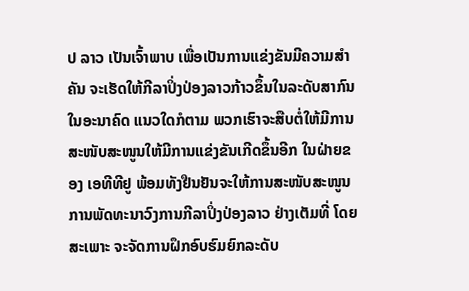ປ ລາວ ເປັນເຈົ້າພາບ ເພື່ອເປັນການແຂ່ງຂັນມີຄວາມສຳຄັນ ຈະເຮັດໃຫ້ກີລາປິ່ງປ່ອງລາວກ້າວຂຶ້ນໃນລະດັບສາກົນໃນອະນາຄົດ ແນວໃດກໍຕາມ ພວກເຮົາຈະສືບຕໍ່ໃຫ້ມີການສະໜັບສະໜູນໃຫ້ມີການແຂ່ງຂັນເກີດຂຶ້ນອີກ ໃນຝ່າຍຂອງ ເອທີທີຢູ ພ້ອມທັງຢືນຢັນຈະໃຫ້ການສະໜັບສະໜູນການພັດທະນາວົງການກີລາປິ່ງປ່ອງລາວ ຢ່າງເຕັມທີ່ ໂດຍສະເພາະ ຈະຈັດການຝຶກອົບຮົມຍົກລະດັບ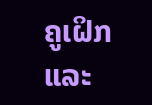ຄູເຝິກ ແລະ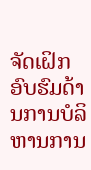ຈັດເຝິກອົບຮົມດ້ານການບໍລິຫານການ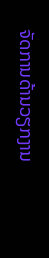ຈັດການດ້ານວຽກງານ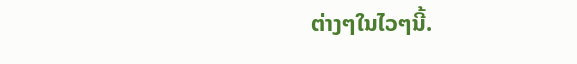ຕ່າງໆໃນໄວໆນີ້.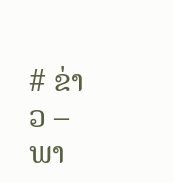# ຂ່າວ – ພາ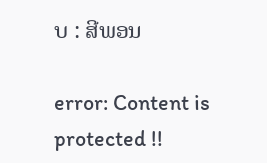ບ : ສີພອນ

error: Content is protected !!